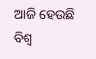ଆଜି ହେଉଛି ବିଶ୍ୱ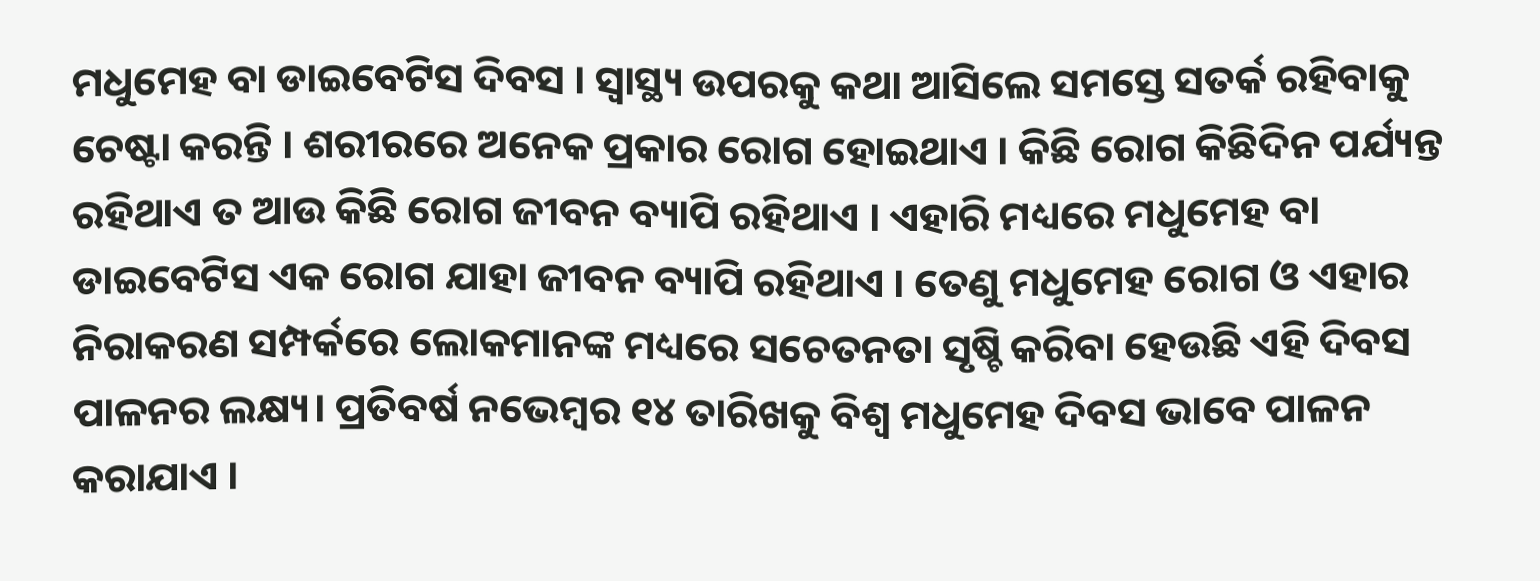ମଧୁମେହ ବା ଡାଇବେଟିସ ଦିବସ । ସ୍ୱାସ୍ଥ୍ୟ ଉପରକୁ କଥା ଆସିଲେ ସମସ୍ତେ ସତର୍କ ରହିବାକୁ ଚେଷ୍ଟା କରନ୍ତି । ଶରୀରରେ ଅନେକ ପ୍ରକାର ରୋଗ ହୋଇଥାଏ । କିଛି ରୋଗ କିଛିଦିନ ପର୍ଯ୍ୟନ୍ତ ରହିଥାଏ ତ ଆଉ କିଛି ରୋଗ ଜୀବନ ବ୍ୟାପି ରହିଥାଏ । ଏହାରି ମଧ୍ୟରେ ମଧୁମେହ ବା ଡାଇବେଟିସ ଏକ ରୋଗ ଯାହା ଜୀବନ ବ୍ୟାପି ରହିଥାଏ । ତେଣୁ ମଧୁମେହ ରୋଗ ଓ ଏହାର ନିରାକରଣ ସମ୍ପର୍କରେ ଲୋକମାନଙ୍କ ମଧ୍ୟରେ ସଚେତନତା ସୃଷ୍ଚି କରିବା ହେଉଛି ଏହି ଦିବସ ପାଳନର ଲକ୍ଷ୍ୟ। ପ୍ରତିବର୍ଷ ନଭେମ୍ବର ୧୪ ତାରିଖକୁ ବିଶ୍ୱ ମଧୁମେହ ଦିବସ ଭାବେ ପାଳନ କରାଯାଏ ।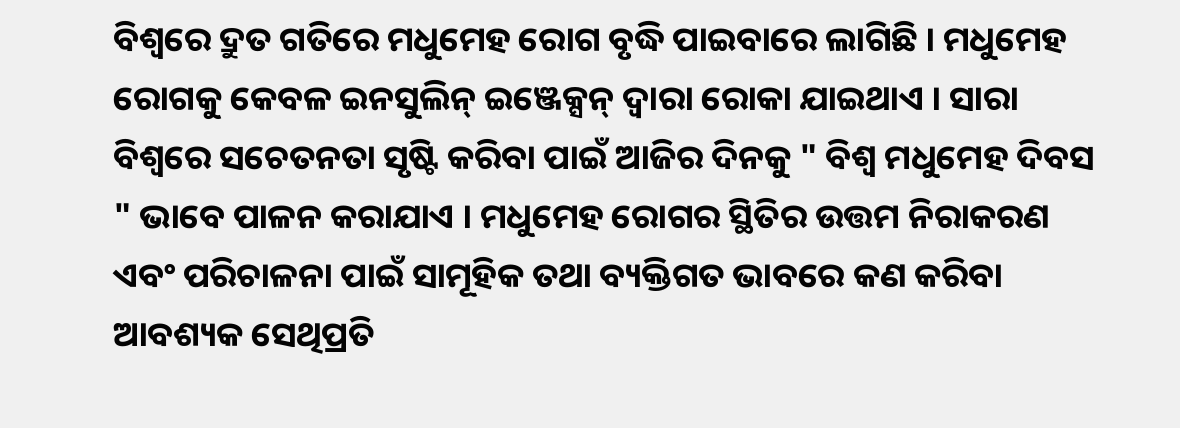ବିଶ୍ୱରେ ଦ୍ରୁତ ଗତିରେ ମଧୁମେହ ରୋଗ ବୃଦ୍ଧି ପାଇବାରେ ଲାଗିଛି । ମଧୁମେହ ରୋଗକୁ କେବଳ ଇନସୁଲିନ୍ ଇଞ୍ଜେକ୍ସନ୍ ଦ୍ୱାରା ରୋକା ଯାଇଥାଏ । ସାରା ବିଶ୍ଵରେ ସଚେତନତା ସୃଷ୍ଟି କରିବା ପାଇଁ ଆଜିର ଦିନକୁ " ବିଶ୍ୱ ମଧୁମେହ ଦିବସ " ଭାବେ ପାଳନ କରାଯାଏ । ମଧୁମେହ ରୋଗର ସ୍ଥିତିର ଉତ୍ତମ ନିରାକରଣ ଏବଂ ପରିଚାଳନା ପାଇଁ ସାମୂହିକ ତଥା ବ୍ୟକ୍ତିଗତ ଭାବରେ କଣ କରିବା ଆବଶ୍ୟକ ସେଥିପ୍ରତି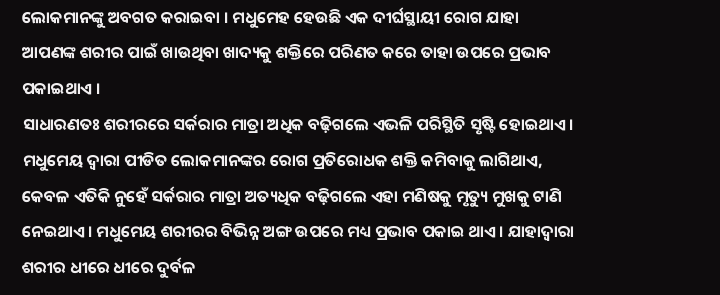ଲୋକମାନଙ୍କୁ ଅବଗତ କରାଇବା । ମଧୁମେହ ହେଉଛି ଏକ ଦୀର୍ଘସ୍ଥାୟୀ ରୋଗ ଯାହା ଆପଣଙ୍କ ଶରୀର ପାଇଁ ଖାଉଥିବା ଖାଦ୍ୟକୁ ଶକ୍ତିରେ ପରିଣତ କରେ ତାହା ଉପରେ ପ୍ରଭାବ ପକାଇଥାଏ ।
ସାଧାରଣତଃ ଶରୀରରେ ସର୍କରାର ମାତ୍ରା ଅଧିକ ବଢ଼ିଗଲେ ଏଭଳି ପରିସ୍ଥିତି ସୃଷ୍ଟି ହୋଇଥାଏ। ମଧୁମେୟ ଦ୍ୱାରା ପୀଡିତ ଲୋକମାନଙ୍କର ରୋଗ ପ୍ରତିରୋଧକ ଶକ୍ତି କମିବାକୁ ଲାଗିଥାଏ, କେବଳ ଏତିକି ନୁହେଁ ସର୍କରାର ମାତ୍ରା ଅତ୍ୟଧିକ ବଢ଼ିଗଲେ ଏହା ମଣିଷକୁ ମୃତ୍ୟୁ ମୁଖକୁ ଟାଣି ନେଇଥାଏ। ମଧୁମେୟ ଶରୀରର ବିଭିନ୍ନ ଅଙ୍ଗ ଉପରେ ମଧ୍ୟ ପ୍ରଭାବ ପକାଇ ଥାଏ । ଯାହାଦ୍ୱାରା ଶରୀର ଧୀରେ ଧୀରେ ଦୁର୍ବଳ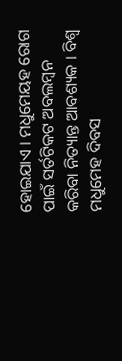ହୋଇଯାଏ । ମଧୁମେୟହ ରୋଗ ପାଇଁ ସର୍ତଟିକଟ ଅବଲମ୍ବନ କରିବା ନିତ୍ୟାନ୍ତ ଆବଶ୍ୟକ । ବିଶ୍ୱ ମଧୁମେହ ଦିବସ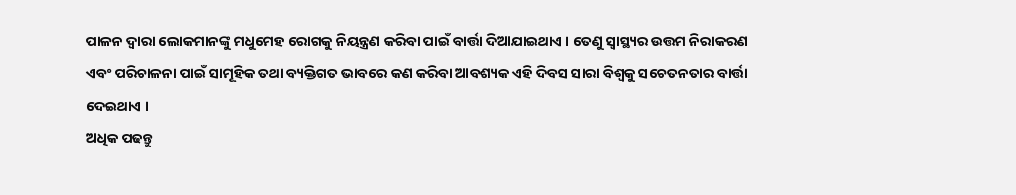ପାଳନ ଦ୍ୱାରା ଲୋକମାନଙ୍କୁ ମଧୁମେହ ରୋଗକୁ ନିୟନ୍ତ୍ରଣ କରିବା ପାଇଁ ବାର୍ତ୍ତା ଦିଆଯାଇଥାଏ । ତେଣୁ ସ୍ୱାସ୍ଥ୍ୟର ଉତ୍ତମ ନିରାକରଣ ଏବଂ ପରିଚାଳନା ପାଇଁ ସାମୂହିକ ତଥା ବ୍ୟକ୍ତିଗତ ଭାବରେ କଣ କରିବା ଆବଶ୍ୟକ ଏହି ଦିବସ ସାରା ବିଶ୍ୱକୁ ସଚେତନତାର ବାର୍ତ୍ତା ଦେଇଥାଏ ।
ଅଧିକ ପଢନ୍ତୁ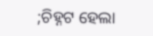;ଚିହ୍ନଟ ହେଲା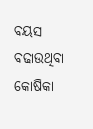ବୟସ ବଢାଉଥିବା କୋଷିକା